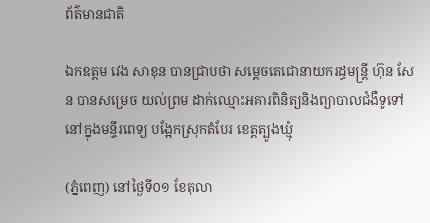ព័ត៌មានជាតិ

ឯកឧត្តម វេង សាខុន បានជ្រាបថា សម្តេចតេជោនាយករដ្ធមន្ដ្រី ហ៊ុន សែន បានសម្រេច យល់ព្រម ដាក់ឈ្មោះអគារពិនិត្យនិងព្យាបាលជំងឺទូទៅនៅក្នុងមន្ទីរពេទ្យ បង្អែកស្រុកតំបែរ ខេត្តត្បូងឃ្មុំ

(ភ្នំពេញ) នៅថ្ងៃទី០១ ខែតុលា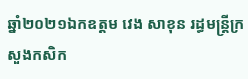ឆ្នាំ២០២១ឯកឧត្តម វេង សាខុន រដ្ធមន្ដ្រីក្រសួងកសិក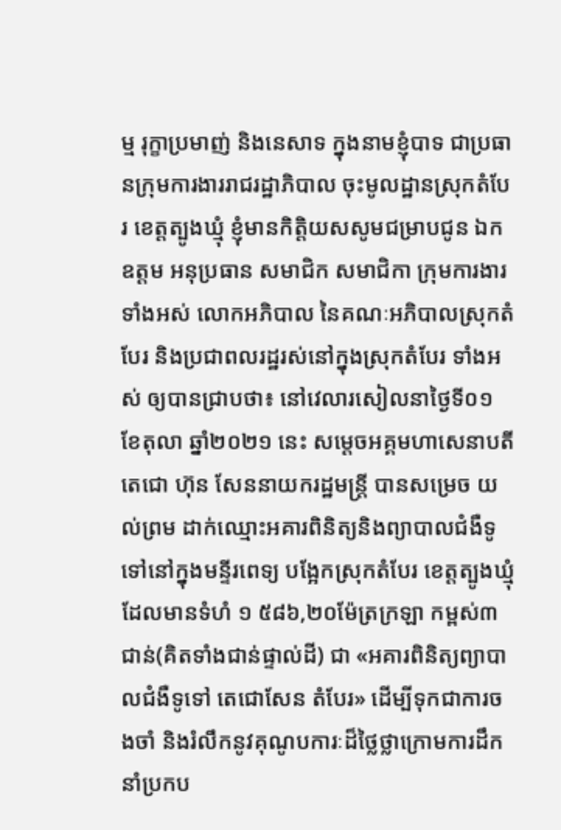ម្ម រុក្ខាប្រមាញ់ និងនេសាទ ក្នុងនាមខ្ញុំបាទ ជាប្រធានក្រុមការងាររាជរដ្ឋាភិបាល ចុះមូលដ្ឋានស្រុកតំបែរ ខេត្តត្បូងឃ្មុំ ខ្ញុំមានកិត្តិយសសូមជម្រាបជូន ឯកឧត្តម អនុប្រធាន សមាជិក សមាជិកា ក្រុមការងារទាំងអស់ លោកអភិបាល នៃគណៈអភិបាលស្រុកតំបែរ និងប្រជាពលរដ្ឋរស់នៅក្នុងស្រុកតំបែរ ទាំងអស់ ឲ្យបានជ្រាបថា៖ នៅវេលារសៀលនាថ្ងៃទី០១ ខែតុលា ឆ្នាំ២០២១ នេះ សម្តេចអគ្គមហាសេនាបតីតេជោ ហ៊ុន សែននាយករដ្ឋមន្ត្រី បានសម្រេច យល់ព្រម ដាក់ឈ្មោះអគារពិនិត្យនិងព្យាបាលជំងឺទូទៅនៅក្នុងមន្ទីរពេទ្យ បង្អែកស្រុកតំបែរ ខេត្តត្បូងឃ្មុំ ដែលមានទំហំ ១ ៥៨៦,២០ម៉ែត្រក្រឡា កម្ពស់៣ជាន់(គិតទាំងជាន់ផ្ទាល់ដី) ជា «អគារពិនិត្យព្យាបាលជំងឺទូទៅ តេជោសែន តំបែរ» ដើម្បីទុកជាការចងចាំ និងរំលឹកនូវគុណូបការៈដ៏ថ្លៃថ្លាក្រោមការដឹកនាំប្រកប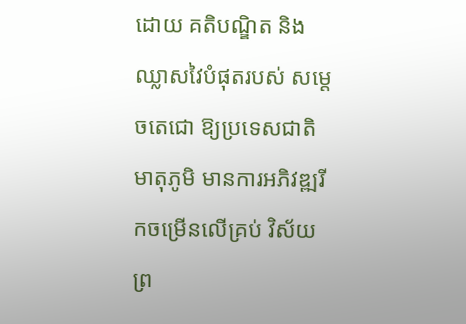ដោយ គតិបណ្ឌិត និងឈ្លាសវៃបំផុតរបស់ សម្ដេចតេជោ ឱ្យប្រទេសជាតិ មាតុភូមិ មានការអភិវឌ្ឍរីកចម្រើនលើគ្រប់ វិស័យ ព្រ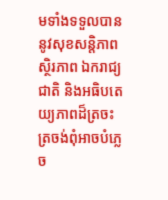មទាំងទទួលបាននូវសុខសន្តិភាព ស្ថិរភាព ឯករាជ្យជាតិ និងអធិបតេយ្យភាពដ៏ត្រចះត្រចង់ពុំអាចបំភ្លេច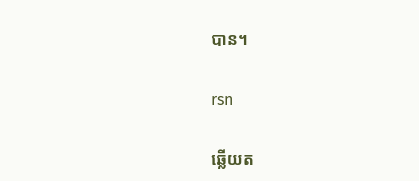បាន។

rsn

ឆ្លើយត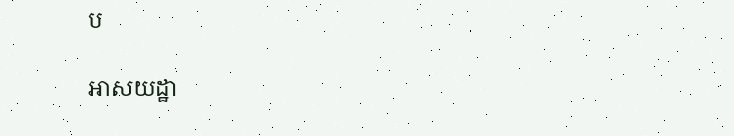ប

អាសយដ្ឋា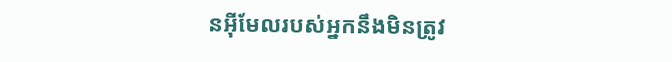នអ៊ីមែលរបស់អ្នកនឹងមិនត្រូវ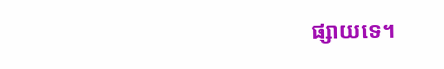ផ្សាយទេ។